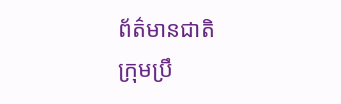ព័ត៌មានជាតិ
ក្រុមប្រឹ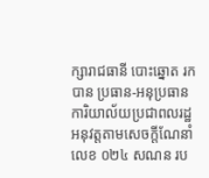ក្សារាជធានី បោះឆ្នោត រកបាន ប្រធាន-អនុប្រធាន ការិយាល័យប្រជាពលរដ្ឋ
អនុវត្តតាមសេចក្ដីណែនាំលេខ ០២៤ សណន រប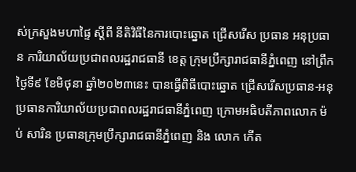ស់ក្រសួងមហាផ្ទៃ ស្តីពី នីតិវិធីនៃការបោះឆ្នោត ជ្រើសរើស ប្រធាន អនុប្រធាន ការិយាល័យប្រជាពលរដ្ឋរាជធានី ខេត្ត ក្រុមប្រឹក្សារាជធានីភ្នំពេញ នៅព្រឹកថ្ងៃទី៩ ខែមិថុនា ឆ្នាំ២០២៣នេះ បានធ្វើពិធីបោះឆ្នោត ជ្រើសរើសប្រធាន-អនុប្រធានការិយាល័យប្រជាពលរដ្ឋរាជធានីភ្នំពេញ ក្រោមអធិបតីភាពលោក ម៉ប់ សារិន ប្រធានក្រុមប្រឹក្សារាជធានីភ្នំពេញ និង លោក កើត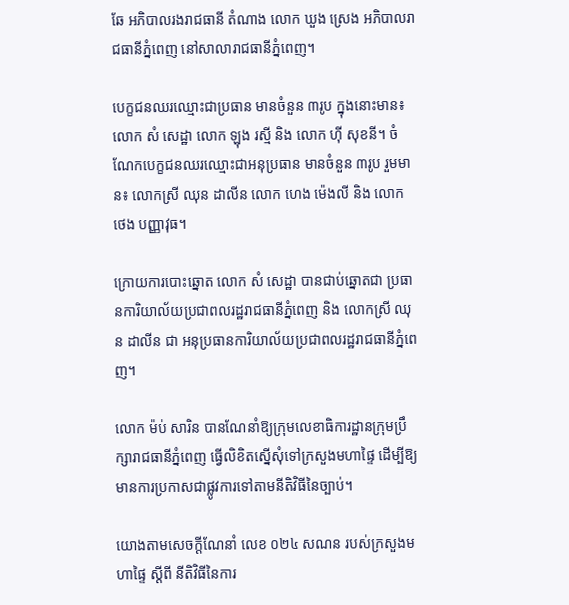ឆែ អភិបាលរងរាជធានី តំណាង លោក ឃួង ស្រេង អភិបាលរាជធានីភ្នំពេញ នៅសាលារាជធានីភ្នំពេញ។

បេក្ខជនឈរឈ្មោះជាប្រធាន មានចំនួន ៣រូប ក្នុងនោះមាន៖ លោក សំ សេដ្ឋា លោក ឡុង រស្មី និង លោក ហ៊ី សុខនី។ ចំណែកបេក្ខជនឈរឈ្មោះជាអនុប្រធាន មានចំនួន ៣រូប រួមមាន៖ លោកស្រី ឈុន ដាលីន លោក ហេង ម៉េងលី និង លោក ថេង បញ្ញាវុធ។

ក្រោយការបោះឆ្នោត លោក សំ សេដ្ឋា បានជាប់ឆ្នោតជា ប្រធានការិយាល័យប្រជាពលរដ្ឋរាជធានីភ្នំពេញ និង លោកស្រី ឈុន ដាលីន ជា អនុប្រធានការិយាល័យប្រជាពលរដ្ឋរាជធានីភ្នំពេញ។

លោក ម៉ប់ សារិន បានណែនាំឱ្យក្រុមលេខាធិការដ្ឋានក្រុមប្រឹក្សារាជធានីភ្នំពេញ ធ្វើលិខិតស្នើសុំទៅក្រសួងមហាផ្ទៃ ដើម្បីឱ្យមានការប្រកាសជាផ្លូវការទៅតាមនីតិវិធីនៃច្បាប់។

យោងតាមសេចក្ដីណែនាំ លេខ ០២៤ សណន របស់ក្រសួងមហាផ្ទៃ ស្តីពី នីតិវិធីនៃការ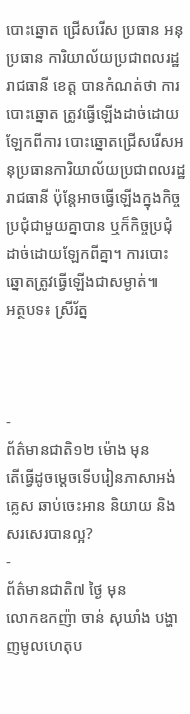បោះឆ្នោត ជ្រើសរើស ប្រធាន អនុប្រធាន ការិយាល័យប្រជាពលរដ្ឋរាជធានី ខេត្ត បានកំណត់ថា ការបោះឆ្នោត ត្រូវធ្វើឡើងដាច់ដោយឡែកពីការ បោះឆ្នោតជ្រើសរើសអនុប្រធានការិយាល័យប្រជាពលរដ្ឋរាជធានី ប៉ុន្តែអាចធ្វើឡើងក្នុងកិច្ចប្រជុំជាមួយគ្នាបាន ឬក៏កិច្ចប្រជុំដាច់ដោយឡែកពីគ្នា។ ការបោះឆ្នោតត្រូវធ្វើឡើងជាសម្ងាត់៕
អត្ថបទ៖ ស្រីរ័ត្ន



-
ព័ត៌មានជាតិ១២ ម៉ោង មុន
តើធ្វើដូចម្ដេចទើបរៀនភាសាអង់គ្លេស ឆាប់ចេះអាន និយាយ និងសរសេរបានល្អ?
-
ព័ត៌មានជាតិ៧ ថ្ងៃ មុន
លោកឧកញ៉ា ចាន់ សុឃាំង បង្ហាញមូលហេតុប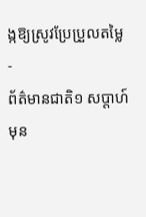ង្កឱ្យស្រូវប្រែប្រួលតម្លៃ
-
ព័ត៌មានជាតិ១ សប្តាហ៍ មុន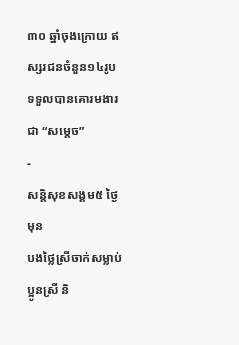៣០ ឆ្នាំចុងក្រោយ ឥស្សរជនចំនួន១៤រូប ទទួលបានគោរមងារជា “សម្ដេច”
-
សន្តិសុខសង្គម៥ ថ្ងៃ មុន
បងថ្លៃស្រីចាក់សម្លាប់ប្អូនស្រី និ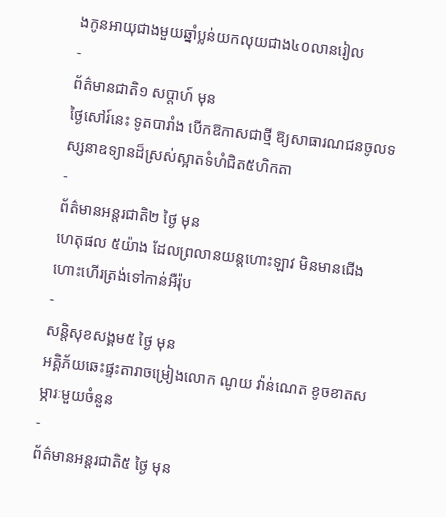ងកូនអាយុជាងមួយឆ្នាំប្លន់យកលុយជាង៤០លានរៀល
-
ព័ត៌មានជាតិ១ សប្តាហ៍ មុន
ថ្ងៃសៅរ៍នេះ ទូតបារាំង បើកឱកាសជាថ្មី ឱ្យសាធារណជនចូលទស្សនាឧទ្យានដ៏ស្រស់ស្អាតទំហំជិត៥ហិកតា
-
ព័ត៌មានអន្ដរជាតិ២ ថ្ងៃ មុន
ហេតុផល ៥យ៉ាង ដែលព្រលានយន្តហោះឡាវ មិនមានជើងហោះហើរត្រង់ទៅកាន់អឺរ៉ុប
-
សន្តិសុខសង្គម៥ ថ្ងៃ មុន
អគ្គិភ័យឆេះផ្ទះតារាចម្រៀងលោក ណូយ វ៉ាន់ណេត ខូចខាតសម្ភារៈមួយចំនួន
-
ព័ត៌មានអន្ដរជាតិ៥ ថ្ងៃ មុន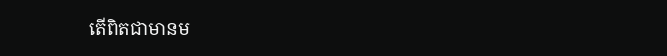តើពិតជាមានម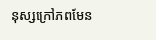នុស្សក្រៅភពមែន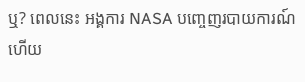ឬ? ពេលនេះ អង្គការ NASA បញ្ចេញរបាយការណ៍ហើយ